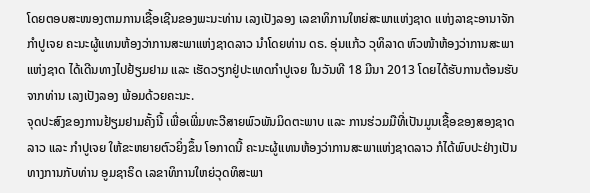ໂດຍຕອບສະໜອງຕາມການເຊື້ອເຊີນຂອງພະນະທ່ານ ເລງເປັງລອງ ເລຂາທິການໃຫຍ່ສະພາແຫ່ງຊາດ ແຫ່ງລາຊະອານາຈັກກຳປູເຈຍ ຄະນະຜູ້ແທນຫ້ອງວ່າການສະພາແຫ່ງຊາດລາວ ນຳໂດຍທ່ານ ດຣ. ອຸ່ນແກ້ວ ວຸທິລາດ ຫົວໜ້າຫ້ອງວ່າການສະພາແຫ່ງຊາດ ໄດ້ເດີນທາງໄປຢ້ຽມຢາມ ແລະ ເຮັດວຽກຢູ່ປະເທດກຳປູເຈຍ ໃນວັນທີ 18 ມີນາ 2013 ໂດຍໄດ້ຮັບການຕ້ອນຮັບຈາກທ່ານ ເລງເປັງລອງ ພ້ອມດ້ວຍຄະນະ.
ຈຸດປະສົງຂອງການຢ້ຽມຢາມຄັ້ງນີ້ ເພື່ອເພີ່ມທະວີສາຍພົວພັນມິດຕະພາບ ແລະ ການຮ່ວມມືທີ່ເປັນມູນເຊື້ອຂອງສອງຊາດ ລາວ ແລະ ກຳປູເຈຍ ໃຫ້ຂະຫຍາຍຕົວຍິ່ງຂຶ້ນ ໂອກາດນີ້ ຄະນະຜູ້ແທນຫ້ອງວ່າການສະພາແຫ່ງຊາດລາວ ກໍໄດ້ພົບປະຢ່າງເປັນທາງການກັບທ່ານ ອູມຊາຣິດ ເລຂາທິການໃຫຍ່ວຸດທິສະພາ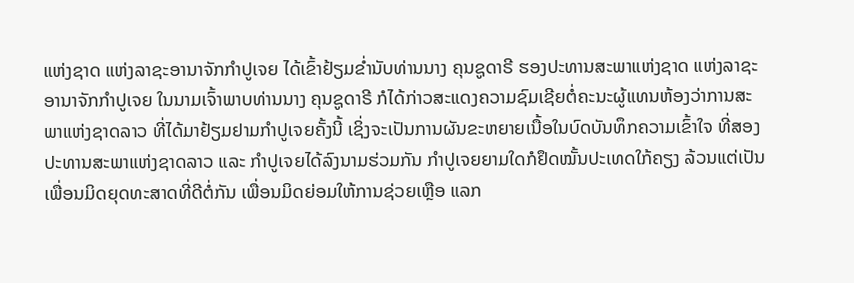ແຫ່ງຊາດ ແຫ່ງລາຊະອານາຈັກກຳປູເຈຍ ໄດ້ເຂົ້າຢ້ຽມຂ່ຳນັບທ່ານນາງ ຄຸນຊູດາຣີ ຮອງປະທານສະພາແຫ່ງຊາດ ແຫ່ງລາຊະອານາຈັກກຳປູເຈຍ ໃນນາມເຈົ້າພາບທ່ານນາງ ຄຸນຊູດາຣີ ກໍໄດ້ກ່າວສະແດງຄວາມຊົມເຊີຍຕໍ່ຄະນະຜູ້ແທນຫ້ອງວ່າການສະພາແຫ່ງຊາດລາວ ທີ່ໄດ້ມາຢ້ຽມຢາມກຳປູເຈຍຄັ້ງນີ້ ເຊິ່ງຈະເປັນການຜັນຂະຫຍາຍເນື້ອໃນບົດບັນທຶກຄວາມເຂົ້າໃຈ ທີ່ສອງປະທານສະພາແຫ່ງຊາດລາວ ແລະ ກຳປູເຈຍໄດ້ລົງນາມຮ່ວມກັນ ກຳປູເຈຍຍາມໃດກໍຢຶດໝັ້ນປະເທດໃກ້ຄຽງ ລ້ວນແຕ່ເປັນເພື່ອນມິດຍຸດທະສາດທີ່ດີຕໍ່ກັນ ເພື່ອນມິດຍ່ອມໃຫ້ການຊ່ວຍເຫຼືອ ແລກ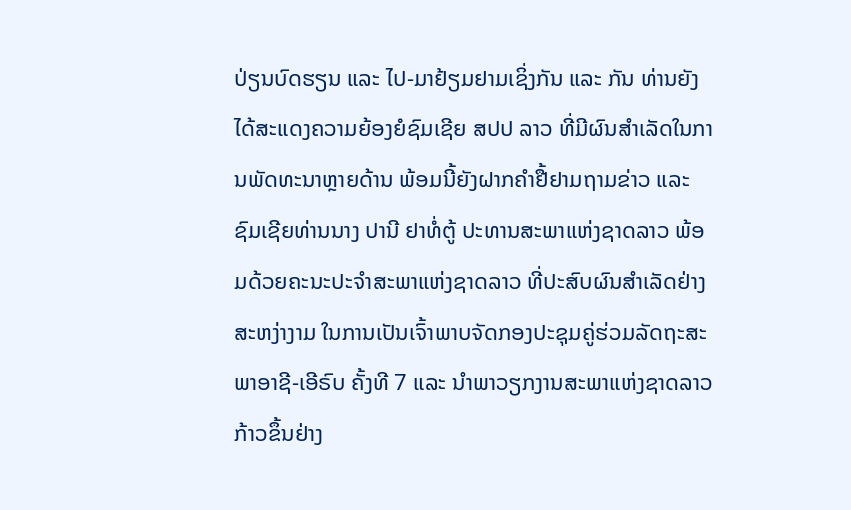ປ່ຽນບົດຮຽນ ແລະ ໄປ-ມາຢ້ຽມຢາມເຊິ່ງກັນ ແລະ ກັນ ທ່ານຍັງໄດ້ສະແດງຄວາມຍ້ອງຍໍຊົມເຊີຍ ສປປ ລາວ ທີ່ມີຜົນສຳເລັດໃນການພັດທະນາຫຼາຍດ້ານ ພ້ອມນີ້ຍັງຝາກຄຳຢື້ຢາມຖາມຂ່າວ ແລະ ຊົມເຊີຍທ່ານນາງ ປານີ ຢາທໍ່ຕູ້ ປະທານສະພາແຫ່ງຊາດລາວ ພ້ອມດ້ວຍຄະນະປະຈຳສະພາແຫ່ງຊາດລາວ ທີ່ປະສົບຜົນສຳເລັດຢ່າງສະຫງ່າງາມ ໃນການເປັນເຈົ້າພາບຈັດກອງປະຊຸມຄູ່ຮ່ວມລັດຖະສະພາອາຊີ-ເອີຣົບ ຄັ້ງທີ 7 ແລະ ນຳພາວຽກງານສະພາແຫ່ງຊາດລາວ ກ້າວຂຶ້ນຢ່າງ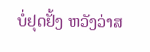ບໍ່ຢຸດຢັ້ງ ຫວັງວ່າສ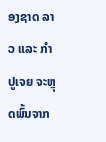ອງຊາດ ລາວ ແລະ ກຳປູເຈຍ ຈະຫຼຸດພົ້ນຈາກ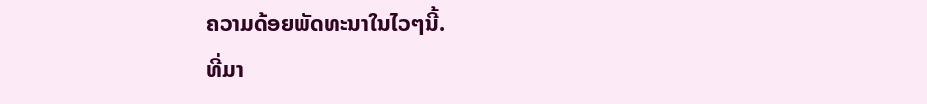ຄວາມດ້ອຍພັດທະນາໃນໄວໆນີ້.
ທີ່ມາ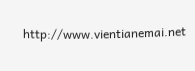http://www.vientianemai.net